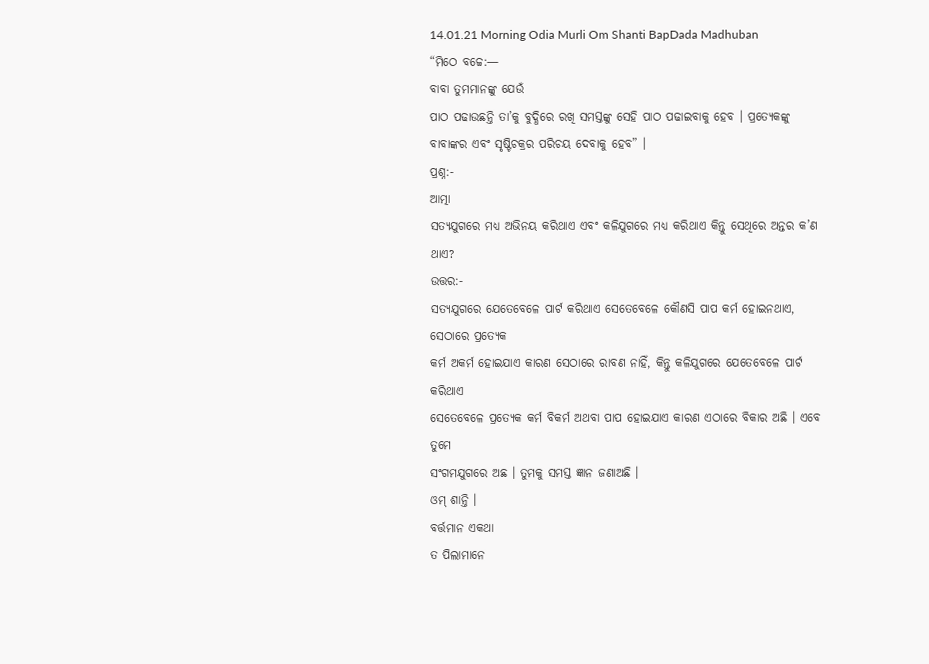14.01.21 Morning Odia Murli Om Shanti BapDada Madhuban
“ମିଠେ ବଚ୍ଚେ:—
ବାବା ତୁମମାନଙ୍କୁ ଯେଉଁ
ପାଠ ପଢାଉଛନ୍ତି ତା’କୁ ବୁଦ୍ଧିରେ ରଖି ସମସ୍ତଙ୍କୁ ସେହି ପାଠ ପଢାଇବାକୁ ହେବ । ପ୍ରତ୍ୟେକଙ୍କୁ
ବାବାଙ୍କର ଏବଂ ସୃଷ୍ଟିଚକ୍ରର ପରିଚୟ ଦେବାକୁ ହେବ” ।
ପ୍ରଶ୍ନ:-
ଆତ୍ମା
ସତ୍ୟଯୁଗରେ ମଧ୍ୟ ଅଭିନୟ କରିଥାଏ ଏବଂ କଳିଯୁଗରେ ମଧ୍ୟ କରିଥାଏ କିନ୍ତୁ ସେଥିରେ ଅନ୍ତର କ’ଣ ଥାଏ?
ଉତ୍ତର:-
ସତ୍ୟଯୁଗରେ ଯେତେବେଳେ ପାର୍ଟ କରିଥାଏ ସେତେବେଳେ କୌଣସି ପାପ କର୍ମ ହୋଇନଥାଏ, ସେଠାରେ ପ୍ରତ୍ୟେକ
କର୍ମ ଅକର୍ମ ହୋଇଯାଏ କାରଣ ସେଠାରେ ରାବଣ ନାହିଁ, କିନ୍ତୁ କଳିଯୁଗରେ ଯେତେବେଳେ ପାର୍ଟ କରିଥାଏ
ସେତେବେଳେ ପ୍ରତ୍ୟେକ କର୍ମ ବିକର୍ମ ଅଥବା ପାପ ହୋଇଯାଏ କାରଣ ଏଠାରେ ବିକାର ଅଛି । ଏବେ ତୁମେ
ସଂଗମଯୁଗରେ ଅଛ । ତୁମକୁ ସମସ୍ତ ଜ୍ଞାନ ଜଣାଅଛି ।
ଓମ୍ ଶାନ୍ତି ।
ବର୍ତ୍ତମାନ ଏକଥା
ତ ପିଲାମାନେ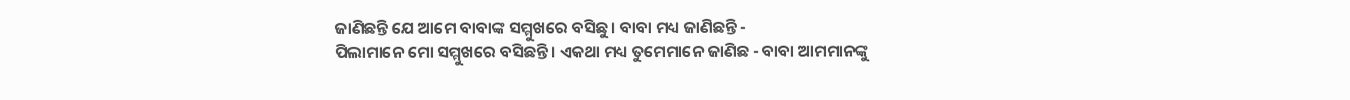ଜାଣିଛନ୍ତି ଯେ ଆମେ ବାବାଙ୍କ ସମ୍ମୁଖରେ ବସିଛୁ । ବାବା ମଧ୍ୟ ଜାଣିଛନ୍ତି -
ପିଲାମାନେ ମୋ ସମ୍ମୁଖରେ ବସିଛନ୍ତି । ଏକଥା ମଧ୍ୟ ତୁମେମାନେ ଜାଣିଛ - ବାବା ଆମମାନଙ୍କୁ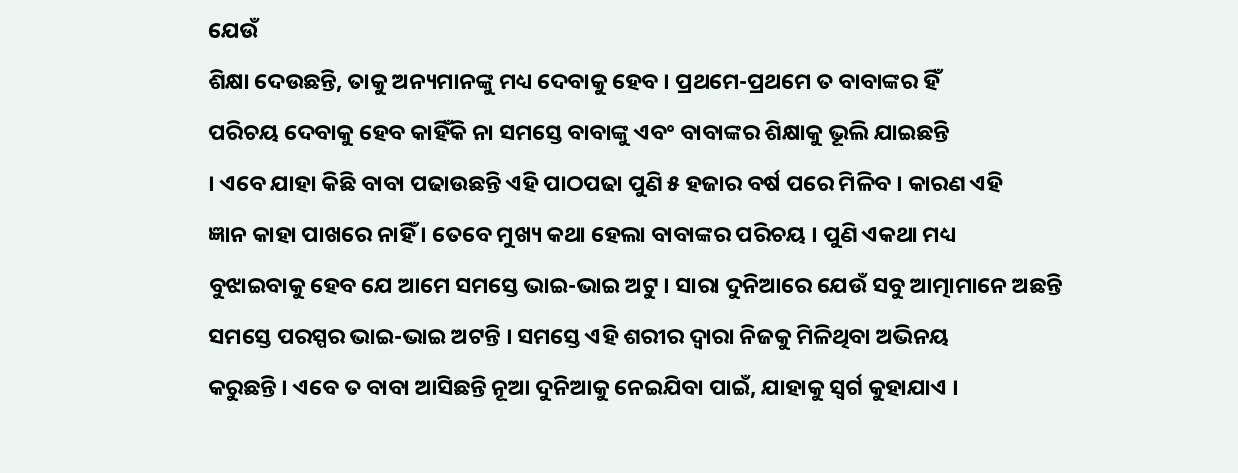ଯେଉଁ
ଶିକ୍ଷା ଦେଉଛନ୍ତି, ତାକୁ ଅନ୍ୟମାନଙ୍କୁ ମଧ୍ୟ ଦେବାକୁ ହେବ । ପ୍ରଥମେ-ପ୍ରଥମେ ତ ବାବାଙ୍କର ହିଁ
ପରିଚୟ ଦେବାକୁ ହେବ କାହିଁକି ନା ସମସ୍ତେ ବାବାଙ୍କୁ ଏବଂ ବାବାଙ୍କର ଶିକ୍ଷାକୁ ଭୂଲି ଯାଇଛନ୍ତି
। ଏବେ ଯାହା କିଛି ବାବା ପଢାଉଛନ୍ତି ଏହି ପାଠପଢା ପୁଣି ୫ ହଜାର ବର୍ଷ ପରେ ମିଳିବ । କାରଣ ଏହି
ଜ୍ଞାନ କାହା ପାଖରେ ନାହିଁ । ତେବେ ମୁଖ୍ୟ କଥା ହେଲା ବାବାଙ୍କର ପରିଚୟ । ପୁଣି ଏକଥା ମଧ୍ୟ
ବୁଝାଇବାକୁ ହେବ ଯେ ଆମେ ସମସ୍ତେ ଭାଇ-ଭାଇ ଅଟୁ । ସାରା ଦୁନିଆରେ ଯେଉଁ ସବୁ ଆତ୍ମାମାନେ ଅଛନ୍ତି
ସମସ୍ତେ ପରସ୍ପର ଭାଇ-ଭାଇ ଅଟନ୍ତି । ସମସ୍ତେ ଏହି ଶରୀର ଦ୍ୱାରା ନିଜକୁ ମିଳିଥିବା ଅଭିନୟ
କରୁଛନ୍ତି । ଏବେ ତ ବାବା ଆସିଛନ୍ତି ନୂଆ ଦୁନିଆକୁ ନେଇଯିବା ପାଇଁ, ଯାହାକୁ ସ୍ୱର୍ଗ କୁହାଯାଏ ।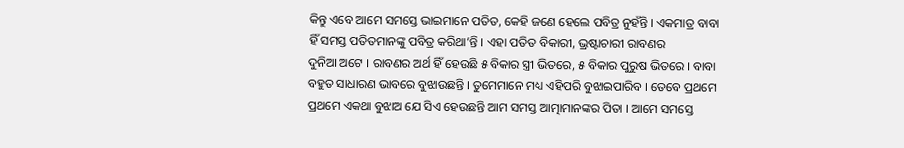କିନ୍ତୁ ଏବେ ଆମେ ସମସ୍ତେ ଭାଇମାନେ ପତିତ, କେହି ଜଣେ ହେଲେ ପବିତ୍ର ନୁହଁନ୍ତି । ଏକମାତ୍ର ବାବା
ହିଁ ସମସ୍ତ ପତିତମାନଙ୍କୁ ପବିତ୍ର କରିଥା’ନ୍ତି । ଏହା ପତିତ ବିକାରୀ, ଭ୍ରଷ୍ଟାଚାରୀ ରାବଣର
ଦୁନିଆ ଅଟେ । ରାବଣର ଅର୍ଥ ହିଁ ହେଉଛି ୫ ବିକାର ସ୍ତ୍ରୀ ଭିତରେ, ୫ ବିକାର ପୁରୁଷ ଭିତରେ । ବାବା
ବହୁତ ସାଧାରଣ ଭାବରେ ବୁଝାଉଛନ୍ତି । ତୁମେମାନେ ମଧ୍ୟ ଏହିପରି ବୁଝାଇପାରିବ । ତେବେ ପ୍ରଥମେ
ପ୍ରଥମେ ଏକଥା ବୁଝାଅ ଯେ ସିଏ ହେଉଛନ୍ତି ଆମ ସମସ୍ତ ଆତ୍ମାମାନଙ୍କର ପିତା । ଆମେ ସମସ୍ତେ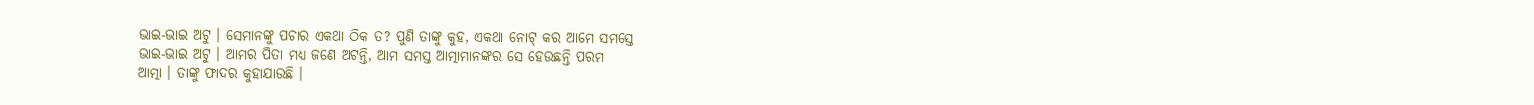ଭାଇ-ଭାଇ ଅଟୁ । ସେମାନଙ୍କୁ ପଚାର ଏକଥା ଠିକ ତ? ପୁଣି ତାଙ୍କୁ କୁହ, ଏକଥା ନୋଟ୍ କର ଆମେ ସମସ୍ତେ
ଭାଇ-ଭାଇ ଅଟୁ । ଆମର ପିତା ମଧ୍ୟ ଜଣେ ଅଟନ୍ତି, ଆମ ସମସ୍ତ ଆତ୍ମାମାନଙ୍କର ସେ ହେଉଛନ୍ତି ପରମ
ଆତ୍ମା । ତାଙ୍କୁ ଫାଦର କୁହାଯାଉଛି ।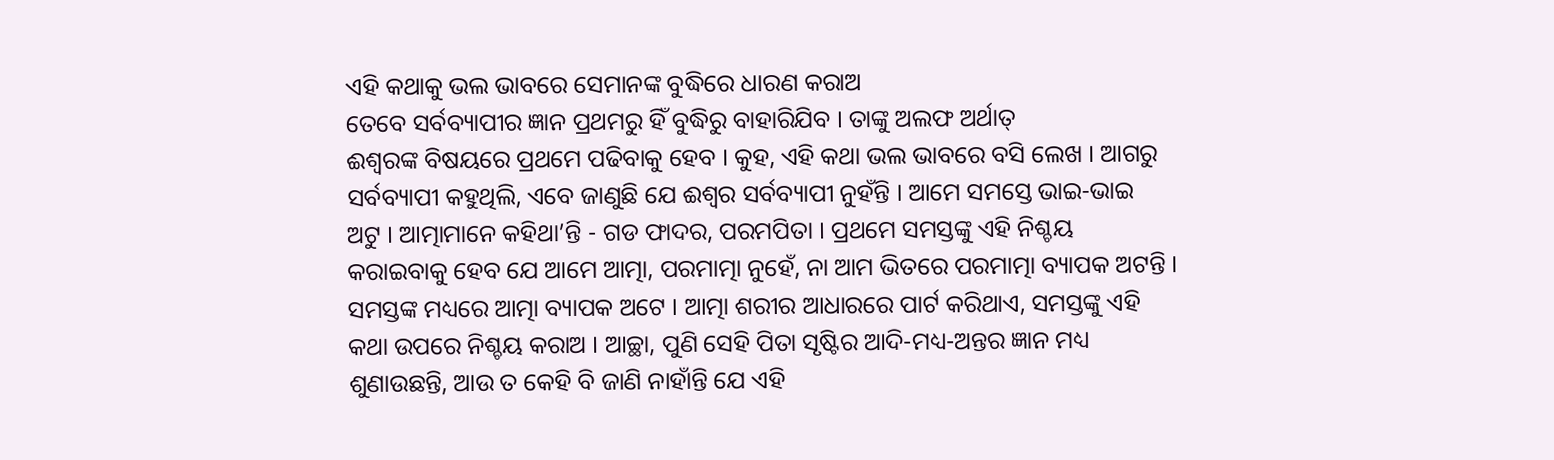ଏହି କଥାକୁ ଭଲ ଭାବରେ ସେମାନଙ୍କ ବୁଦ୍ଧିରେ ଧାରଣ କରାଅ
ତେବେ ସର୍ବବ୍ୟାପୀର ଜ୍ଞାନ ପ୍ରଥମରୁ ହିଁ ବୁଦ୍ଧିରୁ ବାହାରିଯିବ । ତାଙ୍କୁ ଅଲଫ ଅର୍ଥାତ୍
ଈଶ୍ୱରଙ୍କ ବିଷୟରେ ପ୍ରଥମେ ପଢିବାକୁ ହେବ । କୁହ, ଏହି କଥା ଭଲ ଭାବରେ ବସି ଲେଖ । ଆଗରୁ
ସର୍ବବ୍ୟାପୀ କହୁଥିଲି, ଏବେ ଜାଣୁଛି ଯେ ଈଶ୍ୱର ସର୍ବବ୍ୟାପୀ ନୁହଁନ୍ତି । ଆମେ ସମସ୍ତେ ଭାଇ-ଭାଇ
ଅଟୁ । ଆତ୍ମାମାନେ କହିଥା’ନ୍ତି - ଗଡ ଫାଦର, ପରମପିତା । ପ୍ରଥମେ ସମସ୍ତଙ୍କୁ ଏହି ନିଶ୍ଚୟ
କରାଇବାକୁ ହେବ ଯେ ଆମେ ଆତ୍ମା, ପରମାତ୍ମା ନୁହେଁ, ନା ଆମ ଭିତରେ ପରମାତ୍ମା ବ୍ୟାପକ ଅଟନ୍ତି ।
ସମସ୍ତଙ୍କ ମଧ୍ୟରେ ଆତ୍ମା ବ୍ୟାପକ ଅଟେ । ଆତ୍ମା ଶରୀର ଆଧାରରେ ପାର୍ଟ କରିଥାଏ, ସମସ୍ତଙ୍କୁ ଏହି
କଥା ଉପରେ ନିଶ୍ଚୟ କରାଅ । ଆଚ୍ଛା, ପୁଣି ସେହି ପିତା ସୃଷ୍ଟିର ଆଦି-ମଧ୍ୟ-ଅନ୍ତର ଜ୍ଞାନ ମଧ୍ୟ
ଶୁଣାଉଛନ୍ତି, ଆଉ ତ କେହି ବି ଜାଣି ନାହାଁନ୍ତି ଯେ ଏହି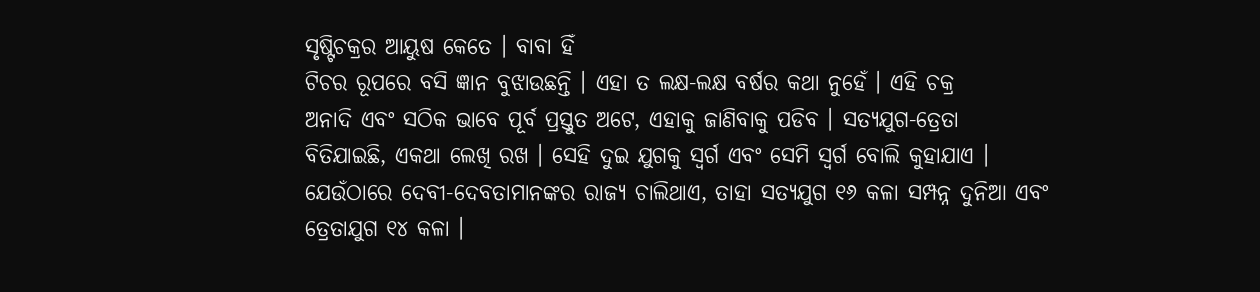ସୃଷ୍ଟିଚକ୍ରର ଆୟୁଷ କେତେ । ବାବା ହିଁ
ଟିଚର ରୂପରେ ବସି ଜ୍ଞାନ ବୁଝାଉଛନ୍ତି । ଏହା ତ ଲକ୍ଷ-ଲକ୍ଷ ବର୍ଷର କଥା ନୁହେଁ । ଏହି ଚକ୍ର
ଅନାଦି ଏବଂ ସଠିକ ଭାବେ ପୂର୍ବ ପ୍ରସ୍ତୁତ ଅଟେ, ଏହାକୁ ଜାଣିବାକୁ ପଡିବ । ସତ୍ୟଯୁଗ-ତ୍ରେତା
ବିତିଯାଇଛି, ଏକଥା ଲେଖି ରଖ । ସେହି ଦୁଇ ଯୁଗକୁ ସ୍ୱର୍ଗ ଏବଂ ସେମି ସ୍ୱର୍ଗ ବୋଲି କୁହାଯାଏ ।
ଯେଉଁଠାରେ ଦେବୀ-ଦେବତାମାନଙ୍କର ରାଜ୍ୟ ଚାଲିଥାଏ, ତାହା ସତ୍ୟଯୁଗ ୧୬ କଳା ସମ୍ପନ୍ନ ଦୁନିଆ ଏବଂ
ତ୍ରେତାଯୁଗ ୧୪ କଳା ।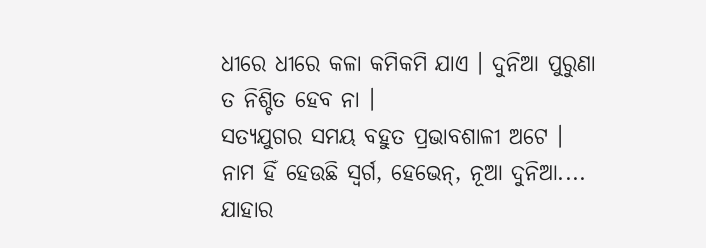ଧୀରେ ଧୀରେ କଳା କମିକମି ଯାଏ । ଦୁନିଆ ପୁରୁଣା ତ ନିଶ୍ଚିତ ହେବ ନା ।
ସତ୍ୟଯୁଗର ସମୟ ବହୁତ ପ୍ରଭାବଶାଳୀ ଅଟେ । ନାମ ହିଁ ହେଉଛି ସ୍ୱର୍ଗ, ହେଭେନ୍, ନୂଆ ଦୁନିଆ....
ଯାହାର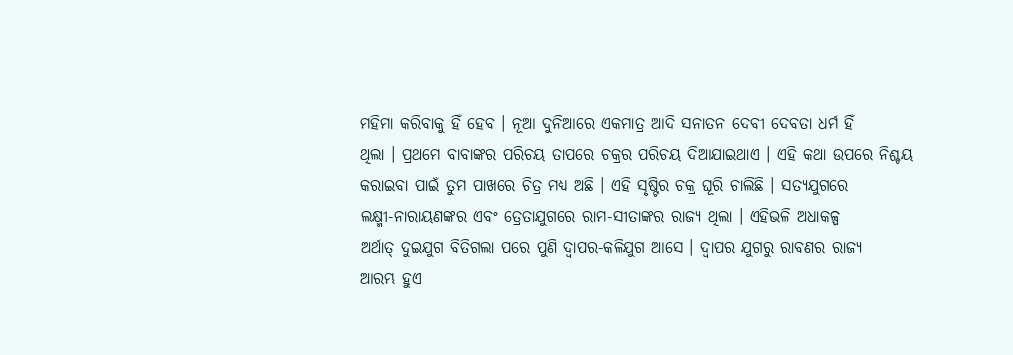ମହିମା କରିବାକୁ ହିଁ ହେବ । ନୂଆ ଦୁନିଆରେ ଏକମାତ୍ର ଆଦି ସନାତନ ଦେବୀ ଦେବତା ଧର୍ମ ହିଁ
ଥିଲା । ପ୍ରଥମେ ବାବାଙ୍କର ପରିଚୟ ତାପରେ ଚକ୍ରର ପରିଚୟ ଦିଆଯାଇଥାଏ । ଏହି କଥା ଉପରେ ନିଶ୍ଚୟ
କରାଇବା ପାଇଁ ତୁମ ପାଖରେ ଚିତ୍ର ମଧ୍ୟ ଅଛି । ଏହି ସୃଷ୍ଟିର ଚକ୍ର ଘୂରି ଚାଲିଛି । ସତ୍ୟଯୁଗରେ
ଲକ୍ଷ୍ମୀ-ନାରାୟଣଙ୍କର ଏବଂ ତ୍ରେତାଯୁଗରେ ରାମ-ସୀତାଙ୍କର ରାଜ୍ୟ ଥିଲା । ଏହିଭଳି ଅଧାକଳ୍ପ
ଅର୍ଥାତ୍ ଦୁଇଯୁଗ ବିତିଗଲା ପରେ ପୁଣି ଦ୍ୱାପର-କଳିଯୁଗ ଆସେ । ଦ୍ୱାପର ଯୁଗରୁ ରାବଣର ରାଜ୍ୟ
ଆରମ୍ଭ ହୁଏ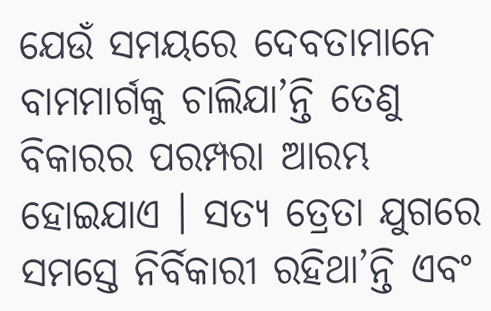ଯେଉଁ ସମୟରେ ଦେବତାମାନେ ବାମମାର୍ଗକୁ ଚାଲିଯା’ନ୍ତି ତେଣୁ ବିକାରର ପରମ୍ପରା ଆରମ୍ଭ
ହୋଇଯାଏ । ସତ୍ୟ ତ୍ରେତା ଯୁଗରେ ସମସ୍ତେ ନିର୍ବିକାରୀ ରହିଥା’ନ୍ତି ଏବଂ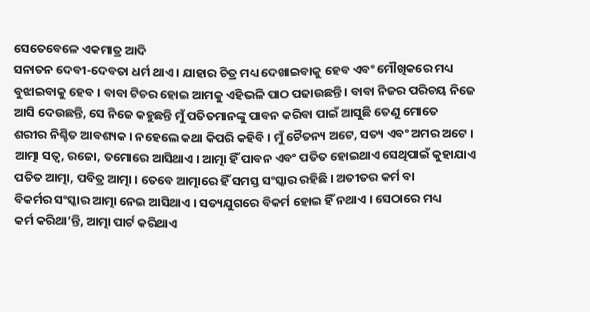ସେତେବେଳେ ଏକମାତ୍ର ଆଦି
ସନାତନ ଦେବୀ-ଦେବତା ଧର୍ମ ଥାଏ । ଯାହାର ଚିତ୍ର ମଧ୍ୟ ଦେଖାଇବାକୁ ହେବ ଏବଂ ମୌଖିକରେ ମଧ୍ୟ
ବୁଝାଇବାକୁ ହେବ । ବାବା ଟିଚର ହୋଇ ଆମକୁ ଏହିଭଳି ପାଠ ପଢାଉଛନ୍ତି । ବାବା ନିଜର ପରିଚୟ ନିଜେ
ଆସି ଦେଉଛନ୍ତି, ସେ ନିଜେ କହୁଛନ୍ତି ମୁଁ ପତିତମାନଙ୍କୁ ପାବନ କରିବା ପାଇଁ ଆସୁଛି ତେଣୁ ମୋତେ
ଶରୀର ନିଶ୍ଚିତ ଆବଶ୍ୟକ । ନହେଲେ କଥା କିପରି କହିବି । ମୁଁ ଚୈତନ୍ୟ ଅଟେ, ସତ୍ୟ ଏବଂ ଅମର ଅଟେ ।
ଆତ୍ମା ସତ୍ୱ, ରଜୋ, ତମୋରେ ଆସିଥାଏ । ଆତ୍ମା ହିଁ ପାବନ ଏବଂ ପତିତ ହୋଇଥାଏ ସେଥିପାଇଁ କୁହାଯାଏ
ପତିତ ଆତ୍ମା, ପବିତ୍ର ଆତ୍ମା । ତେବେ ଆତ୍ମାରେ ହିଁ ସମସ୍ତ ସଂସ୍କାର ରହିଛି । ଅତୀତର କର୍ମ ବା
ବିକର୍ମର ସଂସ୍କାର ଆତ୍ମା ନେଇ ଆସିଥାଏ । ସତ୍ୟଯୁଗରେ ବିକର୍ମ ହୋଇ ହିଁ ନଥାଏ । ସେଠାରେ ମଧ୍ୟ
କର୍ମ କରିଥା’ନ୍ତି, ଆତ୍ମା ପାର୍ଟ କରିଥାଏ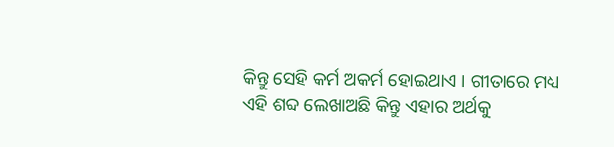କିନ୍ତୁ ସେହି କର୍ମ ଅକର୍ମ ହୋଇଥାଏ । ଗୀତାରେ ମଧ୍ୟ
ଏହି ଶବ୍ଦ ଲେଖାଅଛି କିନ୍ତୁ ଏହାର ଅର୍ଥକୁ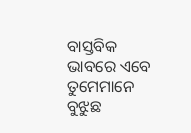ବାସ୍ତବିକ ଭାବରେ ଏବେ ତୁମେମାନେ ବୁଝୁଛ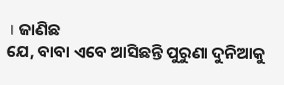। ଜାଣିଛ
ଯେ, ବାବା ଏବେ ଆସିଛନ୍ତି ପୁରୁଣା ଦୁନିଆକୁ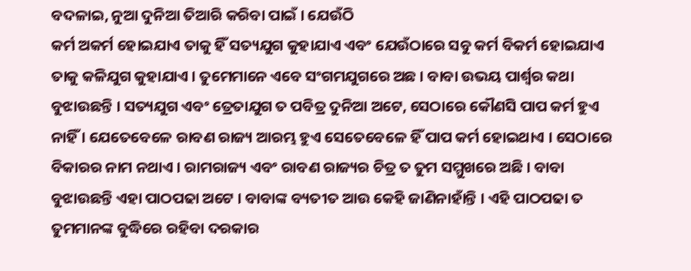ବଦଳାଇ, ନୁଆ ଦୁନିଆ ତିଆରି କରିବା ପାଇଁ । ଯେଉଁଠି
କର୍ମ ଅକର୍ମ ହୋଇଯାଏ ତାକୁ ହିଁ ସତ୍ୟଯୁଗ କୁହାଯାଏ ଏବଂ ଯେଉଁଠାରେ ସବୁ କର୍ମ ବିକର୍ମ ହୋଇଯାଏ
ତାକୁ କଳିଯୁଗ କୁହାଯାଏ । ତୁମେମାନେ ଏବେ ସଂଗମଯୁଗରେ ଅଛ । ବାବା ଉଭୟ ପାର୍ଶ୍ଵର କଥା
ବୁଝାଉଛନ୍ତି । ସତ୍ୟଯୁଗ ଏବଂ ତ୍ରେତାଯୁଗ ତ ପବିତ୍ର ଦୁନିଆ ଅଟେ, ସେଠାରେ କୌଣସି ପାପ କର୍ମ ହୁଏ
ନାହିଁ । ଯେତେବେଳେ ରାବଣ ରାଜ୍ୟ ଆରମ୍ଭ ହୁଏ ସେତେବେଳେ ହିଁ ପାପ କର୍ମ ହୋଇଥାଏ । ସେଠାରେ
ବିକାରର ନାମ ନଥାଏ । ରାମରାଜ୍ୟ ଏବଂ ରାବଣ ରାଜ୍ୟର ଚିତ୍ର ତ ତୁମ ସମ୍ମୁଖରେ ଅଛି । ବାବା
ବୁଝାଉଛନ୍ତି ଏହା ପାଠପଢା ଅଟେ । ବାବାଙ୍କ ବ୍ୟତୀତ ଆଉ କେହି ଜାଣିନାହାଁନ୍ତି । ଏହି ପାଠପଢା ତ
ତୁମମାନଙ୍କ ବୁଦ୍ଧିରେ ରହିବା ଦରକାର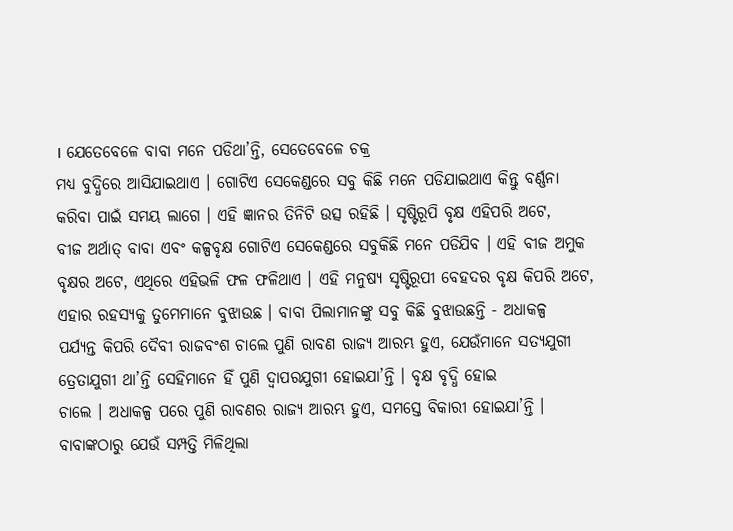। ଯେତେବେଳେ ବାବା ମନେ ପଡିଥା’ନ୍ତି, ସେତେବେଳେ ଚକ୍ର
ମଧ୍ୟ ବୁଦ୍ଧିରେ ଆସିଯାଇଥାଏ । ଗୋଟିଏ ସେକେଣ୍ଡରେ ସବୁ କିଛି ମନେ ପଡିଯାଇଥାଏ କିନ୍ତୁ ବର୍ଣ୍ଣନା
କରିବା ପାଇଁ ସମୟ ଲାଗେ । ଏହି ଜ୍ଞାନର ତିନିଟି ଉତ୍ସ ରହିଛି । ସୃଷ୍ଟିରୂପି ବୃକ୍ଷ ଏହିପରି ଅଟେ,
ବୀଜ ଅର୍ଥାତ୍ ବାବା ଏବଂ କଳ୍ପବୃକ୍ଷ ଗୋଟିଏ ସେକେଣ୍ଡରେ ସବୁକିଛି ମନେ ପଡିଯିବ । ଏହି ବୀଜ ଅମୁକ
ବୃକ୍ଷର ଅଟେ, ଏଥିରେ ଏହିଭଳି ଫଳ ଫଳିଥାଏ । ଏହି ମନୁଷ୍ୟ ସୃଷ୍ଟିରୂପୀ ବେହଦର ବୃକ୍ଷ କିପରି ଅଟେ,
ଏହାର ରହସ୍ୟକୁ ତୁମେମାନେ ବୁଝାଉଛ । ବାବା ପିଲାମାନଙ୍କୁ ସବୁ କିଛି ବୁଝାଉଛନ୍ତି - ଅଧାକଳ୍ପ
ପର୍ଯ୍ୟନ୍ତ କିପରି ଦୈବୀ ରାଜବଂଶ ଚାଲେ ପୁଣି ରାବଣ ରାଜ୍ୟ ଆରମ୍ଭ ହୁଏ, ଯେଉଁମାନେ ସତ୍ୟଯୁଗୀ
ତ୍ରେତାଯୁଗୀ ଥା’ନ୍ତି ସେହିମାନେ ହିଁ ପୁଣି ଦ୍ୱାପରଯୁଗୀ ହୋଇଯା’ନ୍ତି । ବୃକ୍ଷ ବୃଦ୍ଧି ହୋଇ
ଚାଲେ । ଅଧାକଳ୍ପ ପରେ ପୁଣି ରାବଣର ରାଜ୍ୟ ଆରମ୍ଭ ହୁଏ, ସମସ୍ତେ ବିକାରୀ ହୋଇଯା’ନ୍ତି ।
ବାବାଙ୍କଠାରୁ ଯେଉଁ ସମ୍ପତ୍ତି ମିଳିଥିଲା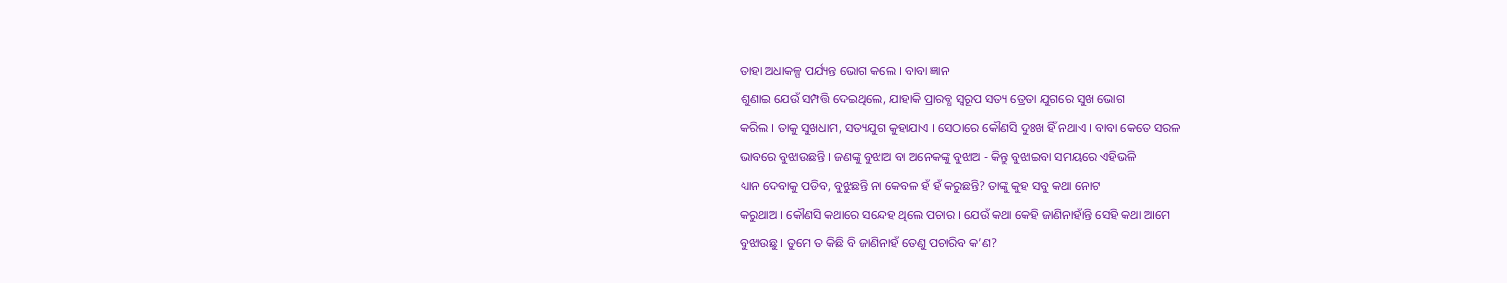ତାହା ଅଧାକଳ୍ପ ପର୍ଯ୍ୟନ୍ତ ଭୋଗ କଲେ । ବାବା ଜ୍ଞାନ
ଶୁଣାଇ ଯେଉଁ ସମ୍ପତ୍ତି ଦେଇଥିଲେ, ଯାହାକି ପ୍ରାରବ୍ଧ ସ୍ୱରୂପ ସତ୍ୟ ତ୍ରେତା ଯୁଗରେ ସୁଖ ଭୋଗ
କରିଲ । ତାକୁ ସୁଖଧାମ, ସତ୍ୟଯୁଗ କୁହାଯାଏ । ସେଠାରେ କୌଣସି ଦୁଃଖ ହିଁ ନଥାଏ । ବାବା କେତେ ସରଳ
ଭାବରେ ବୁଝାଉଛନ୍ତି । ଜଣଙ୍କୁ ବୁଝାଅ ବା ଅନେକଙ୍କୁ ବୁଝାଅ - କିନ୍ତୁ ବୁଝାଇବା ସମୟରେ ଏହିଭଳି
ଧ୍ୟାନ ଦେବାକୁ ପଡିବ, ବୁଝୁଛନ୍ତି ନା କେବଳ ହଁ ହଁ କରୁଛନ୍ତି? ତାଙ୍କୁ କୁହ ସବୁ କଥା ନୋଟ
କରୁଥାଅ । କୌଣସି କଥାରେ ସନ୍ଦେହ ଥିଲେ ପଚାର । ଯେଉଁ କଥା କେହି ଜାଣିନାହାଁନ୍ତି ସେହି କଥା ଆମେ
ବୁଝାଉଛୁ । ତୁମେ ତ କିଛି ବି ଜାଣିନାହଁ ତେଣୁ ପଚାରିବ କ’ଣ?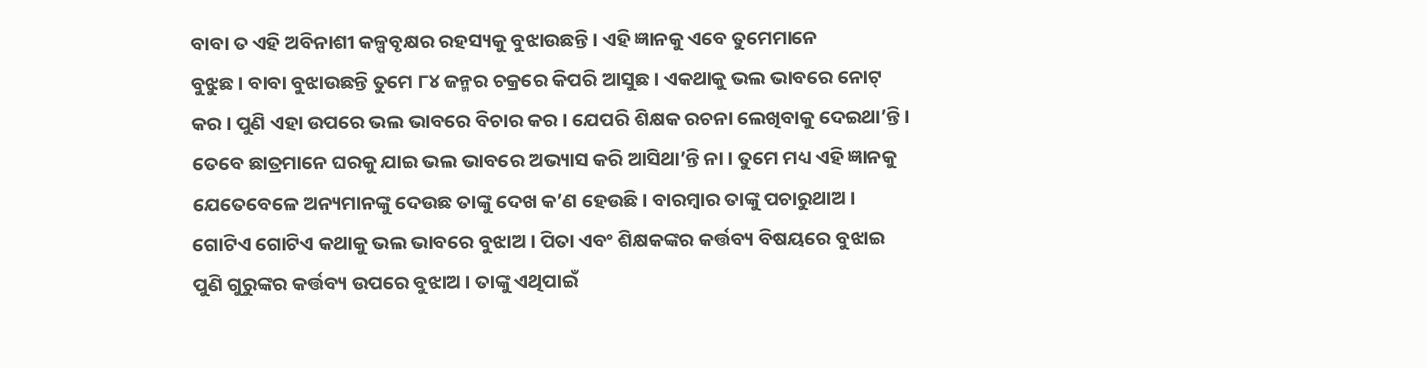ବାବା ତ ଏହି ଅବିନାଶୀ କଳ୍ପବୃକ୍ଷର ରହସ୍ୟକୁ ବୁଝାଉଛନ୍ତି । ଏହି ଜ୍ଞାନକୁ ଏବେ ତୁମେମାନେ
ବୁଝୁଛ । ବାବା ବୁଝାଉଛନ୍ତି ତୁମେ ୮୪ ଜନ୍ମର ଚକ୍ରରେ କିପରି ଆସୁଛ । ଏକଥାକୁ ଭଲ ଭାବରେ ନୋଟ୍
କର । ପୁଣି ଏହା ଉପରେ ଭଲ ଭାବରେ ବିଚାର କର । ଯେପରି ଶିକ୍ଷକ ରଚନା ଲେଖିବାକୁ ଦେଇଥା’ନ୍ତି ।
ତେବେ ଛାତ୍ରମାନେ ଘରକୁ ଯାଇ ଭଲ ଭାବରେ ଅଭ୍ୟାସ କରି ଆସିଥା’ନ୍ତି ନା । ତୁମେ ମଧ୍ୟ ଏହି ଜ୍ଞାନକୁ
ଯେତେବେଳେ ଅନ୍ୟମାନଙ୍କୁ ଦେଉଛ ତାଙ୍କୁ ଦେଖ କ’ଣ ହେଉଛି । ବାରମ୍ବାର ତାଙ୍କୁ ପଚାରୁଥାଅ ।
ଗୋଟିଏ ଗୋଟିଏ କଥାକୁ ଭଲ ଭାବରେ ବୁଝାଅ । ପିତା ଏବଂ ଶିକ୍ଷକଙ୍କର କର୍ତ୍ତବ୍ୟ ବିଷୟରେ ବୁଝାଇ
ପୁଣି ଗୁରୁଙ୍କର କର୍ତ୍ତବ୍ୟ ଉପରେ ବୁଝାଅ । ତାଙ୍କୁ ଏଥିପାଇଁ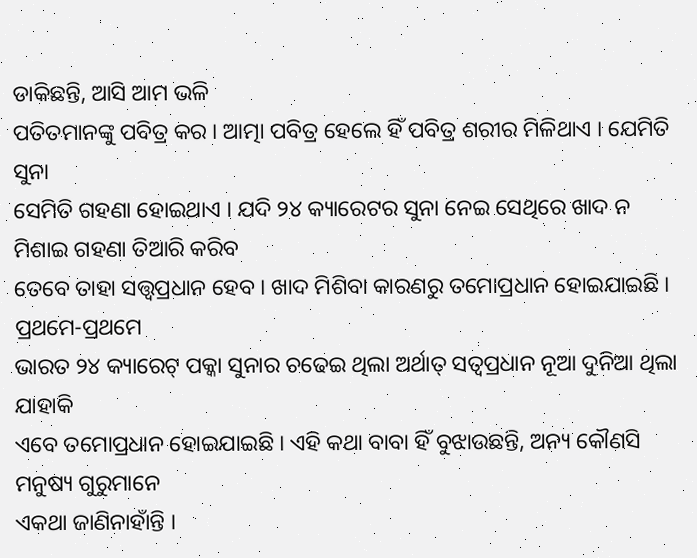ଡାକିଛନ୍ତି, ଆସି ଆମ ଭଳି
ପତିତମାନଙ୍କୁ ପବିତ୍ର କର । ଆତ୍ମା ପବିତ୍ର ହେଲେ ହିଁ ପବିତ୍ର ଶରୀର ମିଳିଥାଏ । ଯେମିତି ସୁନା
ସେମିତି ଗହଣା ହୋଇଥାଏ । ଯଦି ୨୪ କ୍ୟାରେଟର ସୁନା ନେଇ ସେଥିରେ ଖାଦ ନ ମିଶାଇ ଗହଣା ତିଆରି କରିବ
ତେବେ ତାହା ସତ୍ତ୍ୱପ୍ରଧାନ ହେବ । ଖାଦ ମିଶିବା କାରଣରୁ ତମୋପ୍ରଧାନ ହୋଇଯାଇଛି । ପ୍ରଥମେ-ପ୍ରଥମେ
ଭାରତ ୨୪ କ୍ୟାରେଟ୍ ପକ୍କା ସୁନାର ଚଢେଇ ଥିଲା ଅର୍ଥାତ୍ ସତ୍ୱପ୍ରଧାନ ନୂଆ ଦୁନିଆ ଥିଲା ଯାହାକି
ଏବେ ତମୋପ୍ରଧାନ ହୋଇଯାଇଛି । ଏହି କଥା ବାବା ହିଁ ବୁଝାଉଛନ୍ତି, ଅନ୍ୟ କୌଣସି ମନୁଷ୍ୟ ଗୁରୁମାନେ
ଏକଥା ଜାଣିନାହାଁନ୍ତି ।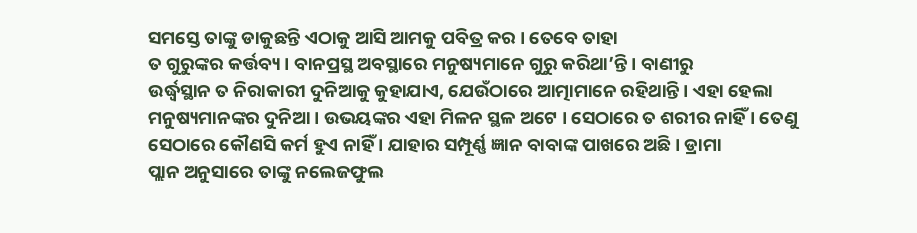ସମସ୍ତେ ତାଙ୍କୁ ଡାକୁଛନ୍ତି ଏଠାକୁ ଆସି ଆମକୁ ପବିତ୍ର କର । ତେବେ ତାହା
ତ ଗୁରୁଙ୍କର କର୍ତ୍ତବ୍ୟ । ବାନପ୍ରସ୍ଥ ଅବସ୍ଥାରେ ମନୁଷ୍ୟମାନେ ଗୁରୁ କରିଥା’ନ୍ତି । ବାଣୀରୁ
ଉର୍ଦ୍ଧ୍ୱସ୍ଥାନ ତ ନିରାକାରୀ ଦୁନିଆକୁ କୁହାଯାଏ, ଯେଉଁଠାରେ ଆତ୍ମାମାନେ ରହିଥାନ୍ତି । ଏହା ହେଲା
ମନୁଷ୍ୟମାନଙ୍କର ଦୁନିଆ । ଉଭୟଙ୍କର ଏହା ମିଳନ ସ୍ଥଳ ଅଟେ । ସେଠାରେ ତ ଶରୀର ନାହିଁ । ତେଣୁ
ସେଠାରେ କୌଣସି କର୍ମ ହୁଏ ନାହିଁ । ଯାହାର ସମ୍ପୂର୍ଣ୍ଣ ଜ୍ଞାନ ବାବାଙ୍କ ପାଖରେ ଅଛି । ଡ୍ରାମା
ପ୍ଲାନ ଅନୁସାରେ ତାଙ୍କୁ ନଲେଜଫୁଲ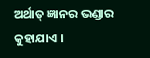ଅର୍ଥାତ୍ ଜ୍ଞାନର ଭଣ୍ଡାର କୁହାଯାଏ ।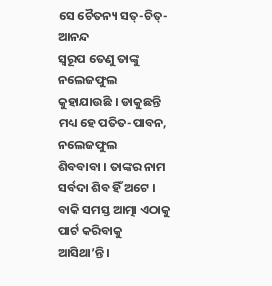ସେ ଚୈତନ୍ୟ ସତ୍-ଚିତ୍-ଆନନ୍ଦ
ସ୍ୱରୂପ ତେଣୁ ତାଙ୍କୁ ନଲେଜଫୁଲ କୁହାଯାଉଛି । ଡାକୁଛନ୍ତି ମଧ୍ୟ ହେ ପତିତ-ପାବନ, ନଲେଜଫୁଲ
ଶିବବାବା । ତାଙ୍କର ନାମ ସର୍ବଦା ଶିବ ହିଁ ଅଟେ । ବାକି ସମସ୍ତ ଆତ୍ମା ଏଠାକୁ ପାର୍ଟ କରିବାକୁ
ଆସିଥା’ନ୍ତି ।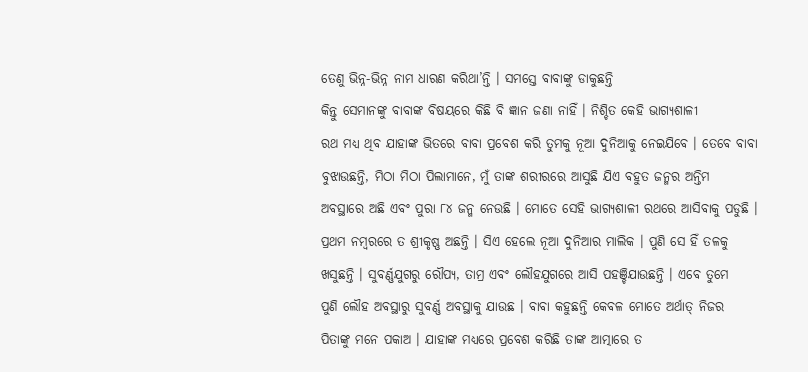ତେଣୁ ଭିନ୍ନ-ଭିନ୍ନ ନାମ ଧାରଣ କରିଥା’ନ୍ତି । ସମସ୍ତେ ବାବାଙ୍କୁ ଡାକୁଛନ୍ତି
କିନ୍ତୁ ସେମାନଙ୍କୁ ବାବାଙ୍କ ବିଷୟରେ କିଛି ବି ଜ୍ଞାନ ଜଣା ନାହିଁ । ନିଶ୍ଚିତ କେହି ଭାଗ୍ୟଶାଳୀ
ରଥ ମଧ୍ୟ ଥିବ ଯାହାଙ୍କ ଭିତରେ ବାବା ପ୍ରବେଶ କରି ତୁମକୁ ନୂଆ ଦୁନିଆକୁ ନେଇଯିବେ । ତେବେ ବାବା
ବୁଝାଉଛନ୍ତି, ମିଠା ମିଠା ପିଲାମାନେ, ମୁଁ ତାଙ୍କ ଶରୀରରେ ଆସୁଛି ଯିଏ ବହୁତ ଜନ୍ମର ଅନ୍ତିମ
ଅବସ୍ଥାରେ ଅଛି ଏବଂ ପୁରା ୮୪ ଜନ୍ମ ନେଉଛି । ମୋତେ ସେହି ଭାଗ୍ୟଶାଳୀ ରଥରେ ଆସିବାକୁ ପଡୁଛି ।
ପ୍ରଥମ ନମ୍ବରରେ ତ ଶ୍ରୀକୃଷ୍ଣ ଅଛନ୍ତି । ସିଏ ହେଲେ ନୂଆ ଦୁନିଆର ମାଲିକ । ପୁଣି ସେ ହିଁ ତଳକୁ
ଖସୁଛନ୍ତି । ସୁବର୍ଣ୍ଣଯୁଗରୁ ରୌପ୍ୟ, ତାମ୍ର ଏବଂ ଲୌହଯୁଗରେ ଆସି ପହଞ୍ଚିଯାଉଛନ୍ତି । ଏବେ ତୁମେ
ପୁଣି ଲୌହ ଅବସ୍ଥାରୁ ସୁବର୍ଣ୍ଣ ଅବସ୍ଥାକୁ ଯାଉଛ । ବାବା କହୁଛନ୍ତି କେବଳ ମୋତେ ଅର୍ଥାତ୍ ନିଜର
ପିତାଙ୍କୁ ମନେ ପକାଅ । ଯାହାଙ୍କ ମଧ୍ୟରେ ପ୍ରବେଶ କରିଛି ତାଙ୍କ ଆତ୍ମାରେ ତ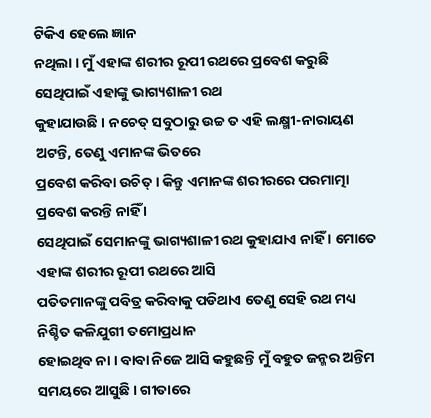ଟିକିଏ ହେଲେ ଜ୍ଞାନ
ନଥିଲା । ମୁଁ ଏହାଙ୍କ ଶରୀର ରୂପୀ ରଥରେ ପ୍ରବେଶ କରୁଛି ସେଥିପାଇଁ ଏହାଙ୍କୁ ଭାଗ୍ୟଶାଳୀ ରଥ
କୁହାଯାଉଛି । ନଚେତ୍ ସବୁଠାରୁ ଉଚ୍ଚ ତ ଏହି ଲକ୍ଷ୍ମୀ-ନାରାୟଣ ଅଟନ୍ତି, ତେଣୁ ଏମାନଙ୍କ ଭିତରେ
ପ୍ରବେଶ କରିବା ଉଚିତ୍ । କିନ୍ତୁ ଏମାନଙ୍କ ଶରୀରରେ ପରମାତ୍ମା ପ୍ରବେଶ କରନ୍ତି ନାହିଁ ।
ସେଥିପାଇଁ ସେମାନଙ୍କୁ ଭାଗ୍ୟଶାଳୀ ରଥ କୁହାଯାଏ ନାହିଁ । ମୋତେ ଏହାଙ୍କ ଶରୀର ରୂପୀ ରଥରେ ଆସି
ପତିତମାନଙ୍କୁ ପବିତ୍ର କରିବାକୁ ପଡିଥାଏ ତେଣୁ ସେହି ରଥ ମଧ୍ୟ ନିଶ୍ଚିତ କଳିଯୁଗୀ ତମୋପ୍ରଧାନ
ହୋଇଥିବ ନା । ବାବା ନିଜେ ଆସି କହୁଛନ୍ତି ମୁଁ ବହୁତ ଜନ୍ମର ଅନ୍ତିମ ସମୟରେ ଆସୁଛି । ଗୀତାରେ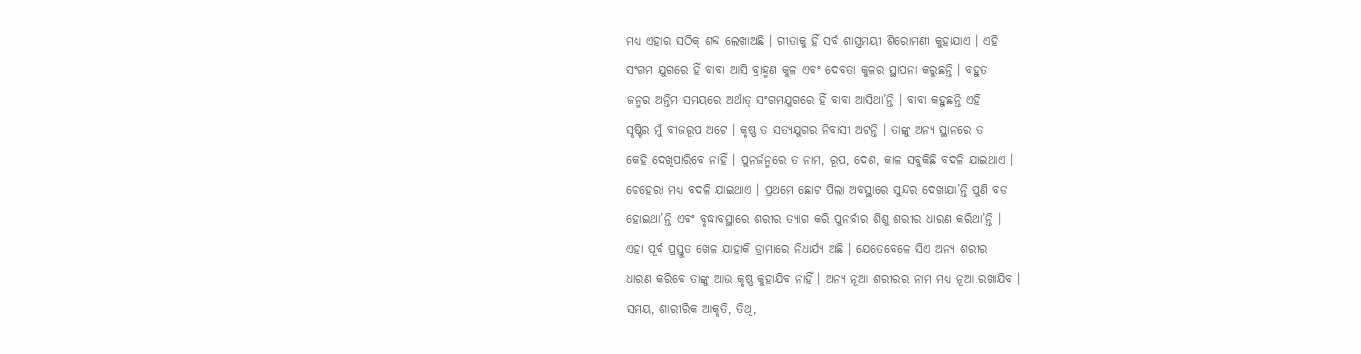ମଧ୍ୟ ଏହାର ସଠିକ୍ ଶବ୍ଦ ଲେଖାଅଛି । ଗୀତାକୁ ହିଁ ସର୍ବ ଶାସ୍ତ୍ରମୟୀ ଶିରୋମଣୀ କୁହାଯାଏ । ଏହି
ସଂଗମ ଯୁଗରେ ହିଁ ବାବା ଆସି ବ୍ରାହ୍ମଣ କୁଳ ଏବଂ ଦେବତା କୁଳର ସ୍ଥାପନା କରୁଛନ୍ତି । ବହୁତ
ଜନ୍ମର ଅନ୍ତିମ ସମୟରେ ଅର୍ଥାତ୍ ସଂଗମଯୁଗରେ ହିଁ ବାବା ଆସିଥା’ନ୍ତି । ବାବା କହୁଛନ୍ତି ଏହି
ସୃଷ୍ଟିର ମୁଁ ବୀଜରୂପ ଅଟେ । କୃଷ୍ଣ ତ ସତ୍ୟଯୁଗର ନିବାସୀ ଅଟନ୍ତି । ତାଙ୍କୁ ଅନ୍ୟ ସ୍ଥାନରେ ତ
କେହି ଦେଖିପାରିବେ ନାହିଁ । ପୁନର୍ଜନ୍ମରେ ତ ନାମ, ରୂପ, ଦେଶ, କାଳ ସବୁକିଛି ବଦଳି ଯାଇଥାଏ ।
ଚେହେରା ମଧ୍ୟ ବଦଳି ଯାଇଥାଏ । ପ୍ରଥମେ ଛୋଟ ପିଲା ଅବସ୍ଥାରେ ସୁନ୍ଦର ଦେଖାଯା’ନ୍ତି ପୁଣି ବଡ
ହୋଇଥା’ନ୍ତି ଏବଂ ବୃଦ୍ଧାବସ୍ଥାରେ ଶରୀର ତ୍ୟାଗ କରି ପୁନର୍ବାର ଶିଶୁ ଶରୀର ଧାରଣ କରିଥା’ନ୍ତି ।
ଏହା ପୂର୍ବ ପ୍ରସ୍ତୁତ ଖେଳ ଯାହାକି ଡ୍ରାମାରେ ନିଧାର୍ଯ୍ୟ ଅଛି । ଯେତେବେଳେ ସିଏ ଅନ୍ୟ ଶରୀର
ଧାରଣ କରିବେ ତାଙ୍କୁ ଆଉ କୃଷ୍ଣ କୁହାଯିବ ନାହିଁ । ଅନ୍ୟ ନୂଆ ଶରୀରର ନାମ ମଧ୍ୟ ନୂଆ ରଖାଯିବ ।
ସମୟ, ଶାରୀରିକ ଆକୃତି, ତିଥି,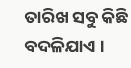ତାରିଖ ସବୁ କିଛି ବଦଳିଯାଏ ।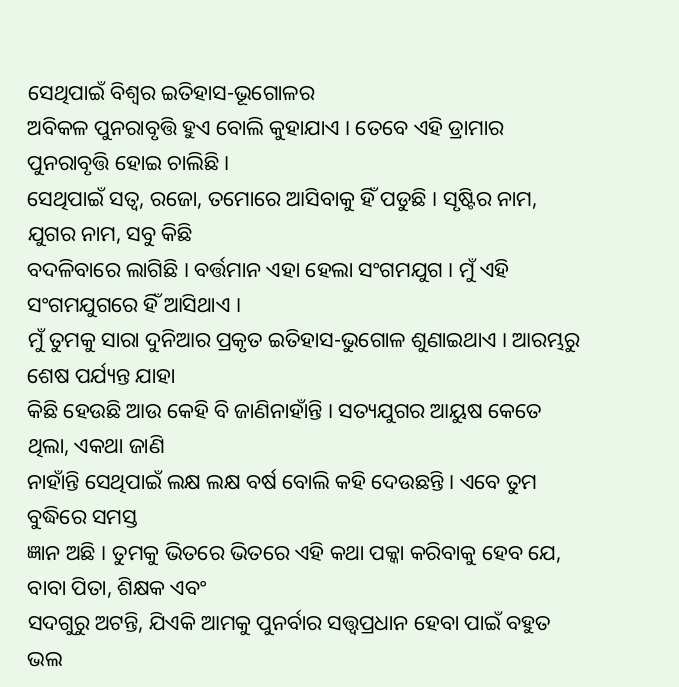ସେଥିପାଇଁ ବିଶ୍ୱର ଇତିହାସ-ଭୂଗୋଳର
ଅବିକଳ ପୁନରାବୃତ୍ତି ହୁଏ ବୋଲି କୁହାଯାଏ । ତେବେ ଏହି ଡ୍ରାମାର ପୁନରାବୃତ୍ତି ହୋଇ ଚାଲିଛି ।
ସେଥିପାଇଁ ସତ୍ୱ, ରଜୋ, ତମୋରେ ଆସିବାକୁ ହିଁ ପଡୁଛି । ସୃଷ୍ଟିର ନାମ, ଯୁଗର ନାମ, ସବୁ କିଛି
ବଦଳିବାରେ ଲାଗିଛି । ବର୍ତ୍ତମାନ ଏହା ହେଲା ସଂଗମଯୁଗ । ମୁଁ ଏହି ସଂଗମଯୁଗରେ ହିଁ ଆସିଥାଏ ।
ମୁଁ ତୁମକୁ ସାରା ଦୁନିଆର ପ୍ରକୃତ ଇତିହାସ-ଭୁଗୋଳ ଶୁଣାଇଥାଏ । ଆରମ୍ଭରୁ ଶେଷ ପର୍ଯ୍ୟନ୍ତ ଯାହା
କିଛି ହେଉଛି ଆଉ କେହି ବି ଜାଣିନାହାଁନ୍ତି । ସତ୍ୟଯୁଗର ଆୟୁଷ କେତେ ଥିଲା, ଏକଥା ଜାଣି
ନାହାଁନ୍ତି ସେଥିପାଇଁ ଲକ୍ଷ ଲକ୍ଷ ବର୍ଷ ବୋଲି କହି ଦେଉଛନ୍ତି । ଏବେ ତୁମ ବୁଦ୍ଧିରେ ସମସ୍ତ
ଜ୍ଞାନ ଅଛି । ତୁମକୁ ଭିତରେ ଭିତରେ ଏହି କଥା ପକ୍କା କରିବାକୁ ହେବ ଯେ, ବାବା ପିତା, ଶିକ୍ଷକ ଏବଂ
ସଦଗୁରୁ ଅଟନ୍ତି, ଯିଏକି ଆମକୁ ପୁନର୍ବାର ସତ୍ତ୍ୱପ୍ରଧାନ ହେବା ପାଇଁ ବହୁତ ଭଲ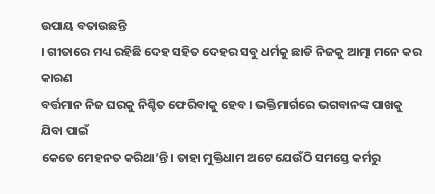ଉପାୟ ବତାଉଛନ୍ତି
। ଗୀତାରେ ମଧ୍ୟ ରହିଛି ଦେହ ସହିତ ଦେହର ସବୁ ଧର୍ମକୁ ଛାଡି ନିଜକୁ ଆତ୍ମା ମନେ କର କାରଣ
ବର୍ତ୍ତମାନ ନିଜ ଘରକୁ ନିଶ୍ଚିତ ଫେରିବାକୁ ହେବ । ଭକ୍ତିମାର୍ଗରେ ଭଗବାନଙ୍କ ପାଖକୁ ଯିବା ପାଇଁ
କେତେ ମେହନତ କରିଥା’ନ୍ତି । ତାହା ମୁକ୍ତିଧାମ ଅଟେ ଯେଉଁଠି ସମସ୍ତେ କର୍ମରୁ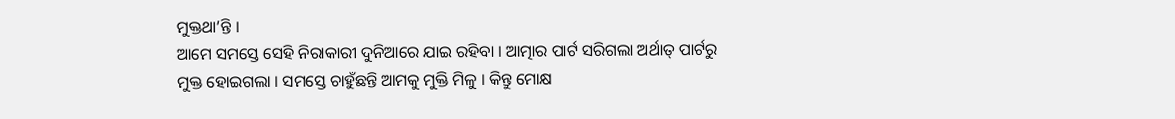ମୁକ୍ତଥା’ନ୍ତି ।
ଆମେ ସମସ୍ତେ ସେହି ନିରାକାରୀ ଦୁନିଆରେ ଯାଇ ରହିବା । ଆତ୍ମାର ପାର୍ଟ ସରିଗଲା ଅର୍ଥାତ୍ ପାର୍ଟରୁ
ମୁକ୍ତ ହୋଇଗଲା । ସମସ୍ତେ ଚାହୁଁଛନ୍ତି ଆମକୁ ମୁକ୍ତି ମିଳୁ । କିନ୍ତୁ ମୋକ୍ଷ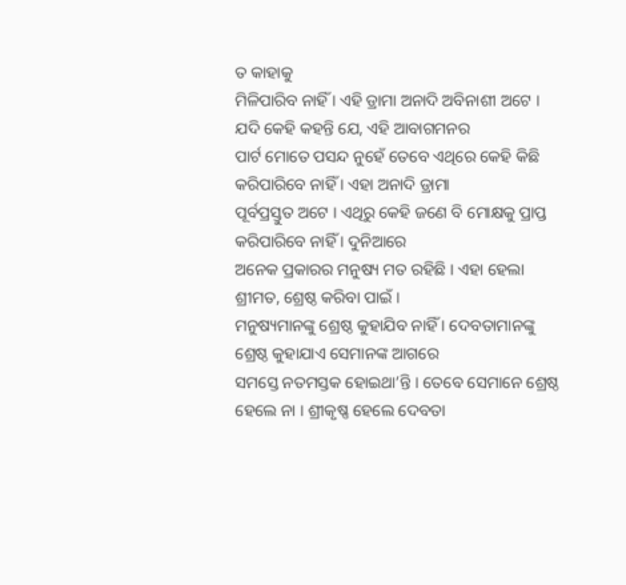ତ କାହାକୁ
ମିଳିପାରିବ ନାହିଁ । ଏହି ଡ୍ରାମା ଅନାଦି ଅବିନାଶୀ ଅଟେ । ଯଦି କେହି କହନ୍ତି ଯେ, ଏହି ଆବାଗମନର
ପାର୍ଟ ମୋତେ ପସନ୍ଦ ନୁହେଁ ତେବେ ଏଥିରେ କେହି କିଛି କରିପାରିବେ ନାହିଁ । ଏହା ଅନାଦି ଡ୍ରାମା
ପୂର୍ବପ୍ରସ୍ତୁତ ଅଟେ । ଏଥିରୁ କେହି ଜଣେ ବି ମୋକ୍ଷକୁ ପ୍ରାପ୍ତ କରିପାରିବେ ନାହିଁ । ଦୁନିଆରେ
ଅନେକ ପ୍ରକାରର ମନୁଷ୍ୟ ମତ ରହିଛି । ଏହା ହେଲା ଶ୍ରୀମତ, ଶ୍ରେଷ୍ଠ କରିବା ପାଇଁ ।
ମନୁଷ୍ୟମାନଙ୍କୁ ଶ୍ରେଷ୍ଠ କୁହାଯିବ ନାହିଁ । ଦେବତାମାନଙ୍କୁ ଶ୍ରେଷ୍ଠ କୁହାଯାଏ ସେମାନଙ୍କ ଆଗରେ
ସମସ୍ତେ ନତମସ୍ତକ ହୋଇଥା’ନ୍ତି । ତେବେ ସେମାନେ ଶ୍ରେଷ୍ଠ ହେଲେ ନା । ଶ୍ରୀକୃଷ୍ଣ ହେଲେ ଦେବତା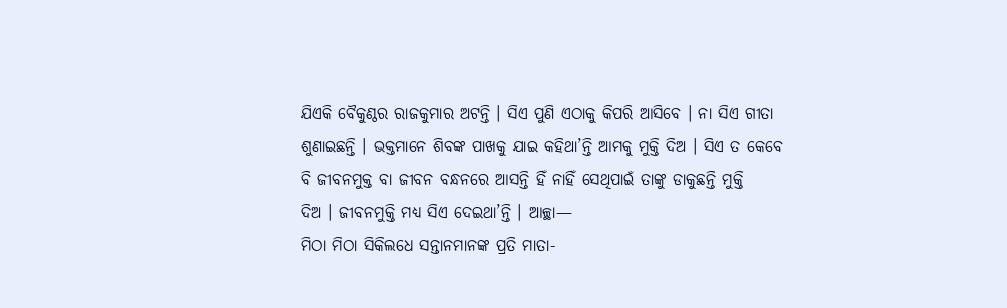ଯିଏକି ବୈକୁଣ୍ଠର ରାଜକୁମାର ଅଟନ୍ତି । ସିଏ ପୁଣି ଏଠାକୁ କିପରି ଆସିବେ । ନା ସିଏ ଗୀତା
ଶୁଣାଇଛନ୍ତି । ଭକ୍ତମାନେ ଶିବଙ୍କ ପାଖକୁ ଯାଇ କହିଥା’ନ୍ତି ଆମକୁ ମୁକ୍ତି ଦିଅ । ସିଏ ତ କେବେ
ବି ଜୀବନମୁକ୍ତ ବା ଜୀବନ ବନ୍ଧନରେ ଆସନ୍ତି ହିଁ ନାହିଁ ସେଥିପାଇଁ ତାଙ୍କୁ ଡାକୁଛନ୍ତି ମୁକ୍ତି
ଦିଅ । ଜୀବନମୁକ୍ତି ମଧ୍ୟ ସିଏ ଦେଇଥା’ନ୍ତି । ଆଚ୍ଛା—
ମିଠା ମିଠା ସିକିଲଧେ ସନ୍ତାନମାନଙ୍କ ପ୍ରତି ମାତା-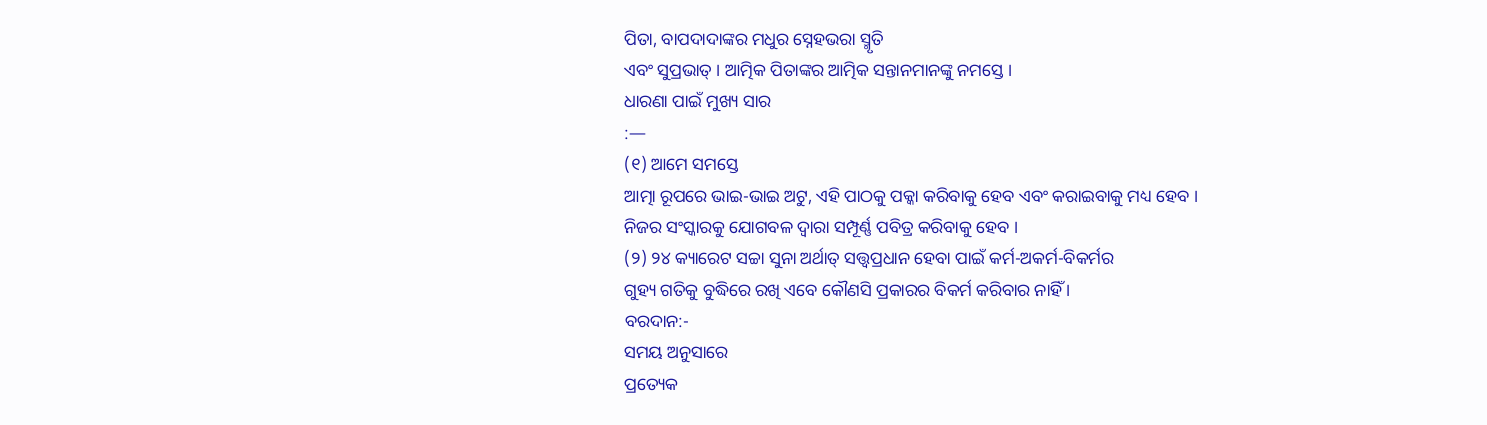ପିତା, ବାପଦାଦାଙ୍କର ମଧୁର ସ୍ନେହଭରା ସ୍ମୃତି
ଏବଂ ସୁପ୍ରଭାତ୍ । ଆତ୍ମିକ ପିତାଙ୍କର ଆତ୍ମିକ ସନ୍ତାନମାନଙ୍କୁ ନମସ୍ତେ ।
ଧାରଣା ପାଇଁ ମୁଖ୍ୟ ସାର
:—
(୧) ଆମେ ସମସ୍ତେ
ଆତ୍ମା ରୂପରେ ଭାଇ-ଭାଇ ଅଟୁ, ଏହି ପାଠକୁ ପକ୍କା କରିବାକୁ ହେବ ଏବଂ କରାଇବାକୁ ମଧ୍ୟ ହେବ ।
ନିଜର ସଂସ୍କାରକୁ ଯୋଗବଳ ଦ୍ୱାରା ସମ୍ପୂର୍ଣ୍ଣ ପବିତ୍ର କରିବାକୁ ହେବ ।
(୨) ୨୪ କ୍ୟାରେଟ ସଚ୍ଚା ସୁନା ଅର୍ଥାତ୍ ସତ୍ତ୍ୱପ୍ରଧାନ ହେବା ପାଇଁ କର୍ମ-ଅକର୍ମ-ବିକର୍ମର
ଗୁହ୍ୟ ଗତିକୁ ବୁଦ୍ଧିରେ ରଖି ଏବେ କୌଣସି ପ୍ରକାରର ବିକର୍ମ କରିବାର ନାହିଁ ।
ବରଦାନ:-
ସମୟ ଅନୁସାରେ
ପ୍ରତ୍ୟେକ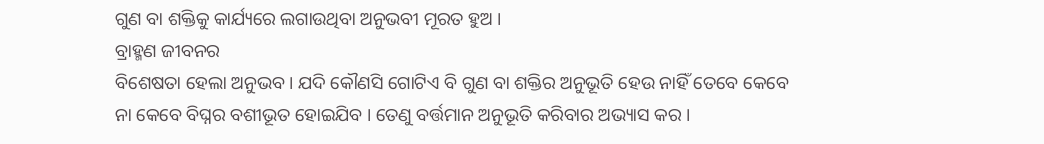ଗୁଣ ବା ଶକ୍ତିକୁ କାର୍ଯ୍ୟରେ ଲଗାଉଥିବା ଅନୁଭବୀ ମୂରତ ହୁଅ ।
ବ୍ରାହ୍ମଣ ଜୀବନର
ବିଶେଷତା ହେଲା ଅନୁଭବ । ଯଦି କୌଣସି ଗୋଟିଏ ବି ଗୁଣ ବା ଶକ୍ତିର ଅନୁଭୂତି ହେଉ ନାହିଁ ତେବେ କେବେ
ନା କେବେ ବିଘ୍ନର ବଶୀଭୂତ ହୋଇଯିବ । ତେଣୁ ବର୍ତ୍ତମାନ ଅନୁଭୂତି କରିବାର ଅଭ୍ୟାସ କର ।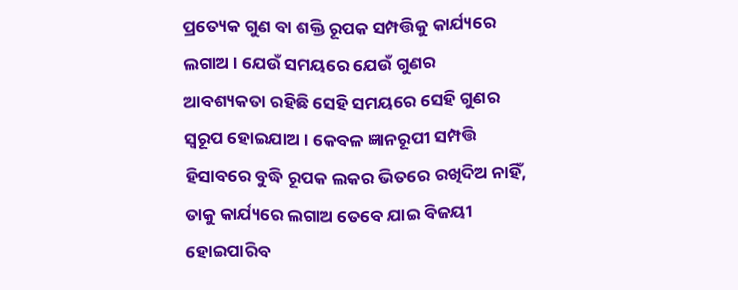ପ୍ରତ୍ୟେକ ଗୁଣ ବା ଶକ୍ତି ରୂପକ ସମ୍ପତ୍ତିକୁ କାର୍ଯ୍ୟରେ ଲଗାଅ । ଯେଉଁ ସମୟରେ ଯେଉଁ ଗୁଣର
ଆବଶ୍ୟକତା ରହିଛି ସେହି ସମୟରେ ସେହି ଗୁଣର ସ୍ୱରୂପ ହୋଇଯାଅ । କେବଳ ଜ୍ଞାନରୂପୀ ସମ୍ପତ୍ତି
ହିସାବରେ ବୁଦ୍ଧି ରୂପକ ଲକର ଭିତରେ ରଖିଦିଅ ନାହିଁ, ତାକୁ କାର୍ଯ୍ୟରେ ଲଗାଅ ତେବେ ଯାଇ ବିଜୟୀ
ହୋଇପାରିବ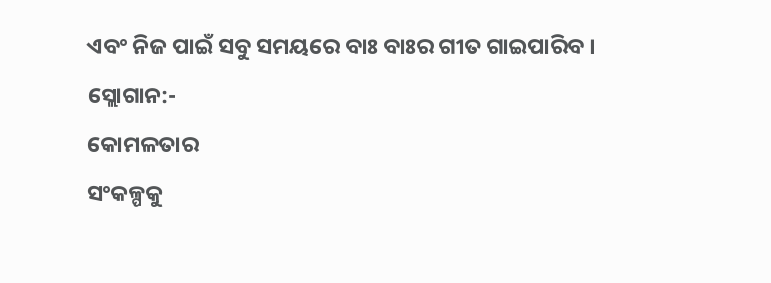ଏବଂ ନିଜ ପାଇଁ ସବୁ ସମୟରେ ବାଃ ବାଃର ଗୀତ ଗାଇପାରିବ ।
ସ୍ଲୋଗାନ:-
କୋମଳତାର
ସଂକଳ୍ପକୁ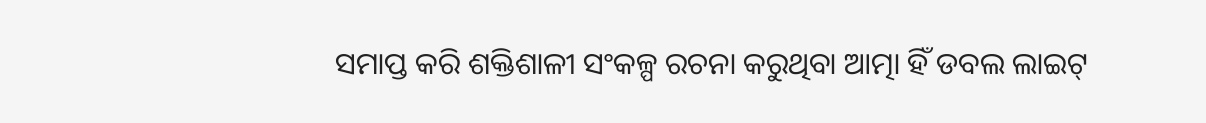ସମାପ୍ତ କରି ଶକ୍ତିଶାଳୀ ସଂକଳ୍ପ ରଚନା କରୁଥିବା ଆତ୍ମା ହିଁ ଡବଲ ଲାଇଟ୍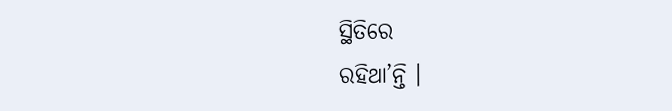ସ୍ଥିତିରେ
ରହିଥା’ନ୍ତି ।